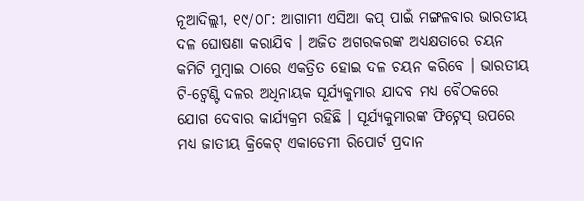ନୂଆଦିଲ୍ଲୀ, ୧୯/୦୮: ଆଗାମୀ ଏସିଆ କପ୍ ପାଇଁ ମଙ୍ଗଳବାର ଭାରତୀୟ ଦଳ ଘୋଷଣା କରାଯିବ । ଅଜିତ ଅଗରକରଙ୍କ ଅଧ୍ୟକ୍ଷତାରେ ଚୟନ କମିଟି ମୁମ୍ବାଇ ଠାରେ ଏକତ୍ରିତ ହୋଇ ଦଳ ଚୟନ କରିବେ । ଭାରତୀୟ ଟି-ଟ୍ୱେଣ୍ଟି ଦଳର ଅଧିନାୟକ ସୂର୍ଯ୍ୟକୁମାର ଯାଦବ ମଧ୍ୟ ବୈଠକରେ ଯୋଗ ଦେବାର କାର୍ଯ୍ୟକ୍ରମ ରହିଛି । ସୂର୍ଯ୍ୟକୁମାରଙ୍କ ଫିଟ୍ନେସ୍ ଉପରେ ମଧ୍ୟ ଜାତୀୟ କ୍ରିକେଟ୍ ଏକାଡେମୀ ରିପୋର୍ଟ ପ୍ରଦାନ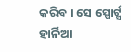କରିବ । ସେ ସ୍ପୋର୍ଟ୍ସ ହାର୍ନିଆ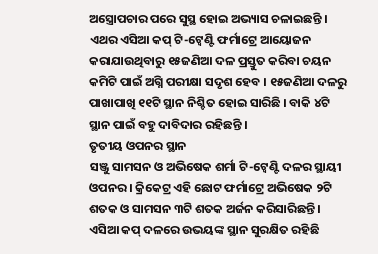ଅସ୍ତ୍ରୋପଚାର ପରେ ସୁସ୍ଥ ହୋଇ ଅଭ୍ୟାସ ଚଳାଇଛନ୍ତି । ଏଥର ଏସିଆ କପ୍ ଟି-ଟ୍ୱେଣ୍ଟି ଫର୍ମାଟ୍ରେ ଆୟୋଜନ କରାଯାଉଥିବାରୁ ୧୫ଜଣିଆ ଦଳ ପ୍ରସ୍ତୁତ କରିବା ଚୟନ କମିଟି ପାଇଁ ଅଗ୍ନି ପରୀକ୍ଷା ସଦୃଶ ହେବ । ୧୫ଜଣିଆ ଦଳରୁ ପାଖାପାଖି ୧୧ଟି ସ୍ଥାନ ନିଶ୍ଚିତ ହୋଇ ସାରିଛି । ବାକି ୪ଟି ସ୍ଥାନ ପାଇଁ ବହୁ ଦାବିଦାର ରହିଛନ୍ତି ।
ତୃତୀୟ ଓପନର ସ୍ଥାନ
ସଞ୍ଜୁ ସାମସନ ଓ ଅଭିଷେକ ଶର୍ମା ଟି-ଟ୍ୱେଣ୍ଟି ଦଳର ସ୍ଥାୟୀ ଓପନର । କ୍ରିକେଟ୍ର ଏହି ଛୋଟ ଫର୍ମାଟ୍ରେ ଅଭିଷେକ ୨ଟି ଶତକ ଓ ସାମସନ ୩ଟି ଶତକ ଅର୍ଜନ କରିସାରିଛନ୍ତି । ଏସିଆ କପ୍ ଦଳରେ ଉଭୟଙ୍କ ସ୍ଥାନ ସୁରକ୍ଷିତ ରହିଛି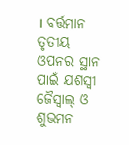। ବର୍ତ୍ତମାନ ତୃତୀୟ ଓପନର ସ୍ଥାନ ପାଇଁ ଯଶସ୍ୱୀ ଜୈସ୍ୱାଲ୍ ଓ ଶୁଭମନ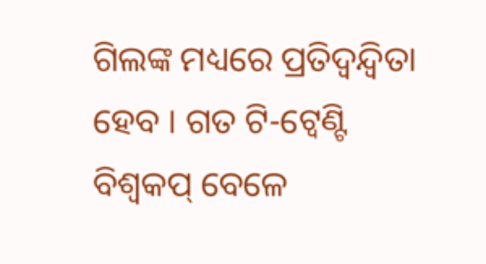ଗିଲଙ୍କ ମଧ୍ୟରେ ପ୍ରତିଦ୍ୱନ୍ଦ୍ୱିତା ହେବ । ଗତ ଟି-ଟ୍ୱେଣ୍ଟି ବିଶ୍ୱକପ୍ ବେଳେ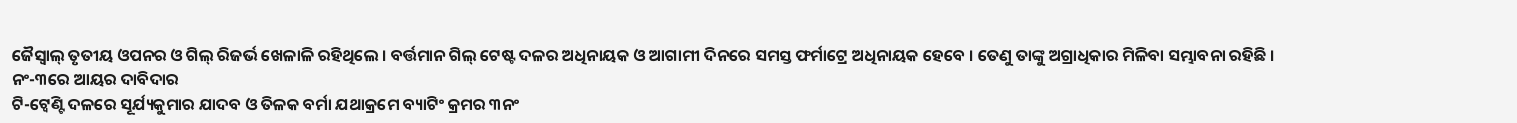ଜୈସ୍ୱାଲ୍ ତୃତୀୟ ଓପନର ଓ ଗିଲ୍ ରିଜର୍ଭ ଖେଳାଳି ରହିଥିଲେ । ବର୍ତ୍ତମାନ ଗିଲ୍ ଟେଷ୍ଟ ଦଳର ଅଧିନାୟକ ଓ ଆଗାମୀ ଦିନରେ ସମସ୍ତ ଫର୍ମାଟ୍ରେ ଅଧିନାୟକ ହେବେ । ତେଣୁ ତାଙ୍କୁ ଅଗ୍ରାଧିକାର ମିଳିବା ସମ୍ଭାବନା ରହିଛି ।
ନଂ-୩ରେ ଆୟର ଦାବିଦାର
ଟି-ଟ୍ୱେଣ୍ଟି ଦଳରେ ସୂର୍ଯ୍ୟକୁମାର ଯାଦବ ଓ ତିଳକ ବର୍ମା ଯଥାକ୍ରମେ ବ୍ୟାଟିଂ କ୍ରମର ୩ନଂ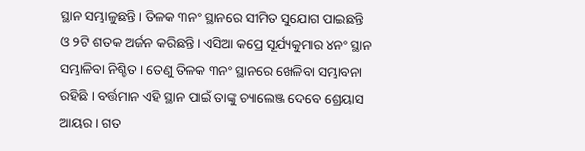ସ୍ଥାନ ସମ୍ଭାଳୁଛନ୍ତି । ତିଳକ ୩ନଂ ସ୍ଥାନରେ ସୀମିତ ସୁଯୋଗ ପାଇଛନ୍ତି ଓ ୨ଟି ଶତକ ଅର୍ଜନ କରିଛନ୍ତି । ଏସିଆ କପ୍ରେ ସୂର୍ଯ୍ୟକୁମାର ୪ନଂ ସ୍ଥାନ ସମ୍ଭାଳିବା ନିଶ୍ଚିତ । ତେଣୁ ତିଳକ ୩ନଂ ସ୍ଥାନରେ ଖେଳିବା ସମ୍ଭାବନା ରହିଛି । ବର୍ତ୍ତମାନ ଏହି ସ୍ଥାନ ପାଇଁ ତାଙ୍କୁ ଚ୍ୟାଲେଞ୍ଜ ଦେବେ ଶ୍ରେୟାସ ଆୟର । ଗତ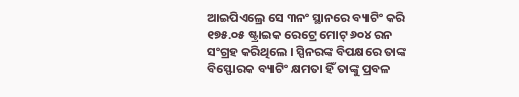ଆଇପିଏଲ୍ରେ ସେ ୩ନଂ ସ୍ଥାନରେ ବ୍ୟାଟିଂ କରି ୧୭୫.୦୫ ଷ୍ଟ୍ରାଇକ ରେଟ୍ରେ ମୋଟ୍ ୬୦୪ ରନ ସଂଗ୍ରହ କରିଥିଲେ । ସ୍ପିନରଙ୍କ ବିପକ୍ଷରେ ତାଙ୍କ ବିସ୍ଫୋରକ ବ୍ୟାଟିଂ କ୍ଷମତା ହିଁ ତାଙ୍କୁ ପ୍ରବଳ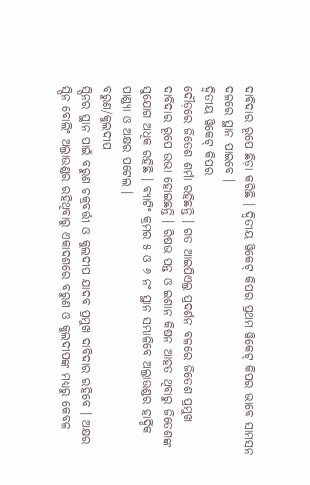ଦାବିଦାର ରୂପେ ଛିଡ଼ା କରିଛି । ଦ୍ୱିତୀୟ ୱିକେଟ୍ କିପର ପ୍ରଥମ ୱିକେଟ୍ କିପର ଭାବେ ସାମସନ ଦଳରେ ସ୍ଥାନ ପାଇବେ ।
ଦ୍ୱିତୀୟ ୱିକେଟ୍ କିପର
ଦୌଡ଼ରେ ଜିତେଶ ଶର୍ମା ରହିଛନ୍ତି । ଗତ ଆଇପିଏଲ୍ର ପ୍ରଦର୍ଶନ ବଳରେ ଜିତେଶ ପ୍ରମୁଖ ଦାବିଦାର ରୂପେ ଉଭା ହୋଇଛନ୍ତି । ରିଷଭ ପନ୍ତ ଓ ଇଶାନ କିଷନ ଆହତ ଥିବାରୁ ଜିତେଶଙ୍କ ସୁଯୋଗ ଅଧିକ ରହିଛି । ବ୍ୟାଟିଂ କ୍ରମର ୫ ଓ ୬ ନଂ ସ୍ଥାନ ସମ୍ଭାଳିବେ ଅଲ୍ରାଉଣ୍ଡର ହାର୍ଦ୍ଦିକ ପାଣ୍ଡ୍ୟା ଓ ଅକ୍ଷର ପଟେଲ ।
ବରୁଣ/କୁଲଦୀପ
ସ୍ପିନର ସ୍ଥାନ ପାଇଁ ବରୁଣ ଚକ୍ରବର୍ତ୍ତୀ ଓ କୁଲଦୀପ ଯାଦବ ପ୍ରମୁଖ ଦାବିଦାର ରହିବେ । ଅକ୍ଷର ସ୍ପିନ ବୋଲିଂ ଅଲ୍ରାଉଣ୍ଡର ରହିଥିବାରୁ ଏକାଦଶରେ ବରୁଣ ଓ କୁଲଦୀପଙ୍କ ମଧ୍ୟରୁ କେବଳ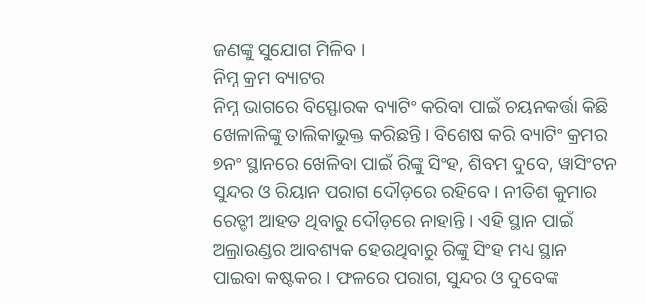ଜଣଙ୍କୁ ସୁଯୋଗ ମିଳିବ ।
ନିମ୍ନ କ୍ରମ ବ୍ୟାଟର
ନିମ୍ନ ଭାଗରେ ବିସ୍ଫୋରକ ବ୍ୟାଟିଂ କରିବା ପାଇଁ ଚୟନକର୍ତ୍ତା କିଛି ଖେଳାଳିଙ୍କୁ ତାଲିକାଭୁକ୍ତ କରିଛନ୍ତି । ବିଶେଷ କରି ବ୍ୟାଟିଂ କ୍ରମର ୭ନଂ ସ୍ଥାନରେ ଖେଳିବା ପାଇଁ ରିଙ୍କୁ ସିଂହ, ଶିବମ ଦୁବେ, ୱାସିଂଟନ ସୁନ୍ଦର ଓ ରିୟାନ ପରାଗ ଦୌଡ଼ରେ ରହିବେ । ନୀତିଶ କୁମାର ରେଡ୍ଡୀ ଆହତ ଥିବାରୁ ଦୌଡ଼ରେ ନାହାନ୍ତି । ଏହି ସ୍ଥାନ ପାଇଁ ଅଲ୍ରାଉଣ୍ଡର ଆବଶ୍ୟକ ହେଉଥିବାରୁ ରିଙ୍କୁ ସିଂହ ମଧ୍ୟ ସ୍ଥାନ ପାଇବା କଷ୍ଟକର । ଫଳରେ ପରାଗ, ସୁନ୍ଦର ଓ ଦୁବେଙ୍କ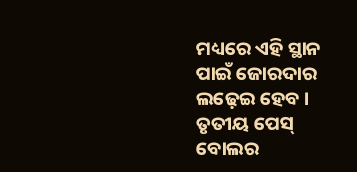ମଧ୍ୟରେ ଏହି ସ୍ଥାନ ପାଇଁ ଜୋରଦାର ଲଢ଼େଇ ହେବ ।
ତୃତୀୟ ପେସ୍ ବୋଲର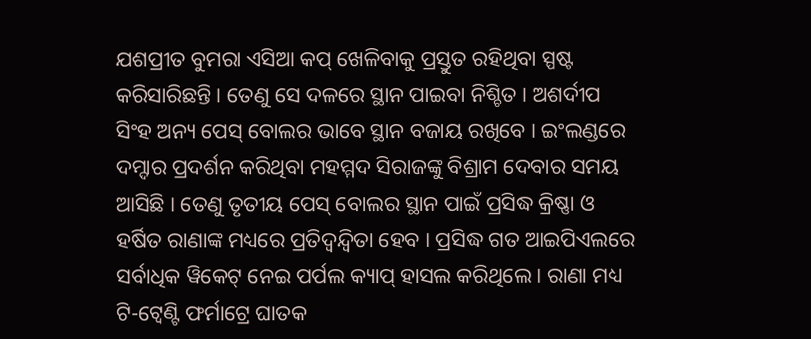ଯଶପ୍ରୀତ ବୁମରା ଏସିଆ କପ୍ ଖେଳିବାକୁ ପ୍ରସ୍ତୁତ ରହିଥିବା ସ୍ପଷ୍ଟ କରିସାରିଛନ୍ତି । ତେଣୁ ସେ ଦଳରେ ସ୍ଥାନ ପାଇବା ନିଶ୍ଚିତ । ଅଶର୍ଦୀପ ସିଂହ ଅନ୍ୟ ପେସ୍ ବୋଲର ଭାବେ ସ୍ଥାନ ବଜାୟ ରଖିବେ । ଇଂଲଣ୍ଡରେ ଦମ୍ଦାର ପ୍ରଦର୍ଶନ କରିଥିବା ମହମ୍ମଦ ସିରାଜଙ୍କୁ ବିଶ୍ରାମ ଦେବାର ସମୟ ଆସିଛି । ତେଣୁ ତୃତୀୟ ପେସ୍ ବୋଲର ସ୍ଥାନ ପାଇଁ ପ୍ରସିଦ୍ଧ କ୍ରିଷ୍ଣା ଓ ହର୍ଷିତ ରାଣାଙ୍କ ମଧ୍ୟରେ ପ୍ରତିଦ୍ୱନ୍ଦ୍ୱିତା ହେବ । ପ୍ରସିଦ୍ଧ ଗତ ଆଇପିଏଲରେ ସର୍ବାଧିକ ୱିକେଟ୍ ନେଇ ପର୍ପଲ କ୍ୟାପ୍ ହାସଲ କରିଥିଲେ । ରାଣା ମଧ୍ୟ ଟି-ଟ୍ୱେଣ୍ଟି ଫର୍ମାଟ୍ରେ ଘାତକ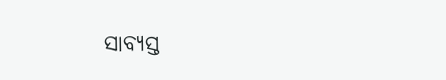ସାବ୍ୟସ୍ତ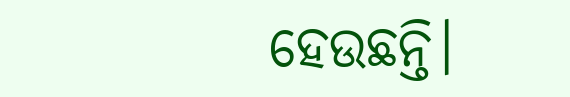ହେଉଛନ୍ତି।